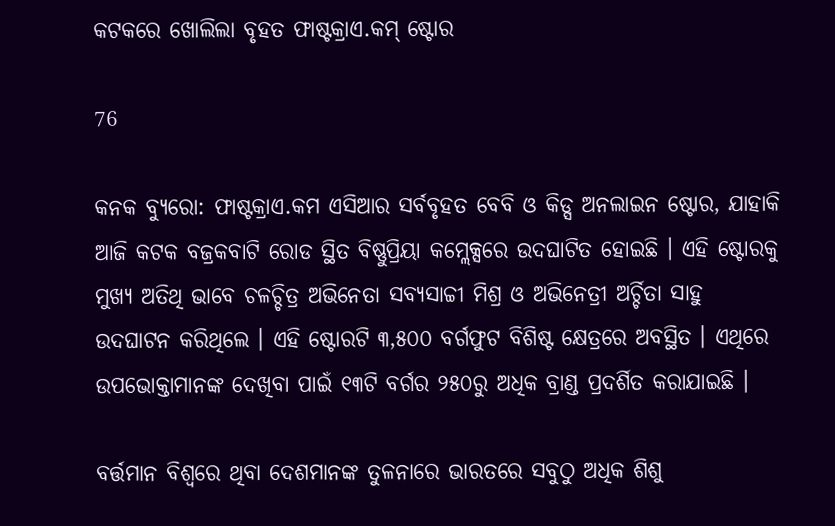କଟକରେ ଖୋଲିଲା ବୃହତ ଫାଷ୍ଟକ୍ରାଏ.କମ୍ ଷ୍ଟୋର

76

କନକ ବ୍ୟୁରୋ: ଫାଷ୍ଟକ୍ରାଏ.କମ ଏସିଆର ସର୍ବବୃହତ ବେବି ଓ କିଡ୍ସ ଅନଲାଇନ ଷ୍ଟୋର, ଯାହାକି ଆଜି କଟକ ବଜ୍ରକବାଟି ରୋଡ ସ୍ଥିତ ବିଷ୍ଣୁପ୍ରିୟା କମ୍ଲେକ୍ସରେ ଉଦଘାଟିତ ହୋଇଛି । ଏହି ଷ୍ଟୋରକୁ ମୁଖ୍ୟ ଅତିଥି ଭାବେ ଚଳଚ୍ଚିତ୍ର ଅଭିନେତା ସବ୍ୟସାଚ୍ଚୀ ମିଶ୍ର ଓ ଅଭିନେତ୍ରୀ ଅର୍ଚ୍ଚିତା ସାହୁ ଉଦଘାଟନ କରିଥିଲେ । ଏହି ଷ୍ଟୋରଟି ୩,୫୦୦ ବର୍ଗଫୁଟ ବିଶିଷ୍ଟ କ୍ଷେତ୍ରରେ ଅବସ୍ଥିତ । ଏଥିରେ ଉପଭୋକ୍ତାମାନଙ୍କ ଦେଖିବା ପାଇଁ ୧୩ଟି ବର୍ଗର ୨୫୦ରୁ ଅଧିକ ବ୍ରାଣ୍ଡ ପ୍ରଦର୍ଶିତ କରାଯାଇଛି ।

ବର୍ତ୍ତମାନ ବିଶ୍ୱରେ ଥିବା ଦେଶମାନଙ୍କ ତୁଳନାରେ ଭାରତରେ ସବୁଠୁ ଅଧିକ ଶିଶୁ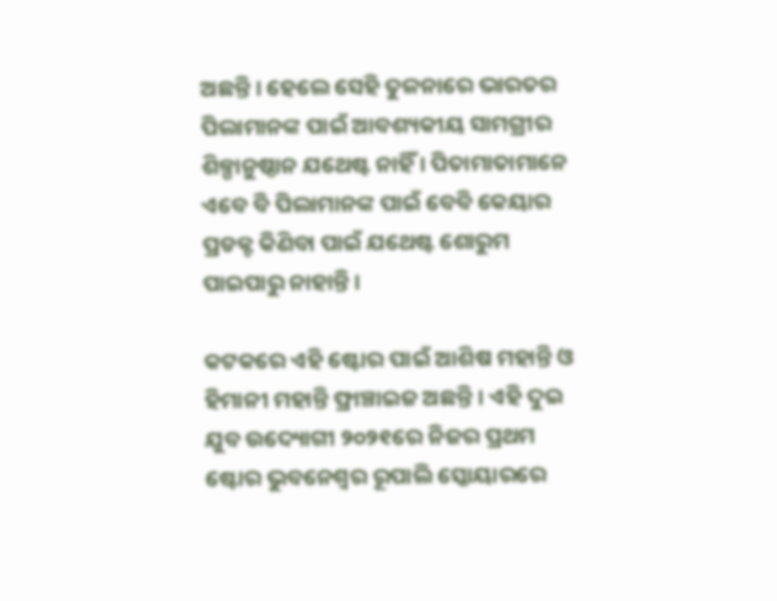ଅଛନ୍ତି । ହେଲେ ସେହି ତୁଳନାରେ ଭାରତର ପିଲାମାନଙ୍କ ପାଇଁ ଆବଶ୍ୟକୀୟ ସାମଗ୍ରୀର ଶିଳ୍ପାନୁଷ୍ଠାନ ଯଥେଷ୍ଟ ନାହିଁ । ପିତାମାତାମାନେ ଏବେ ବି ପିଲାମାନଙ୍କ ପାଇଁ ବେବି କେୟାର ପ୍ରଡକ୍ଟ କିଣିବା ପାଇଁ ଯଥେଷ୍ଟ ଶୋରୁମ ପାଇପାରୁ ନାହାନ୍ତି ।

କଟକରେ ଏହି ଷ୍ଟୋର ପାଇଁ ଆଶିଷ ମହାନ୍ତି ଓ ହିମାନୀ ମହାନ୍ତି ଫ୍ରାଞ୍ଚାଇଜ ଅଛନ୍ତି । ଏହି ଦୁଇ ଯୁବ ଉଦ୍ୟୋଗୀ ୨୦୨୧ରେ ନିଜର ପ୍ରଥମ ଷ୍ଟୋର ଭୁବନେଶ୍ୱର ରୂପାଲି ସ୍କୋୟାରରେ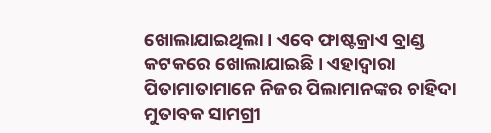ଖୋଲାଯାଇଥିଲା । ଏବେ ଫାଷ୍ଟକ୍ରାଏ ବ୍ରାଣ୍ଡ କଟକରେ ଖୋଲାଯାଇଛି । ଏହାଦ୍ୱାରା ପିତାମାତାମାନେ ନିଜର ପିଲାମାନଙ୍କର ଚାହିଦା ମୁତାବକ ସାମଗ୍ରୀ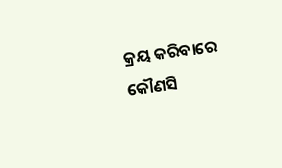କ୍ରୟ କରିବାରେ କୌଣସି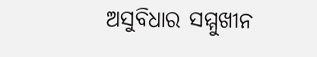ଅସୁବିଧାର ସମ୍ମୁଖୀନ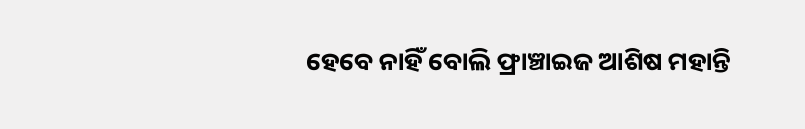ହେବେ ନାହିଁ ବୋଲି ଫ୍ରାଞ୍ଚାଇଜ ଆଶିଷ ମହାନ୍ତି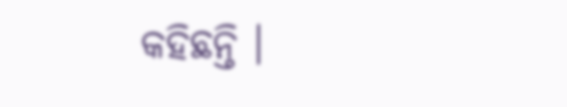କହିଛନ୍ତି ।